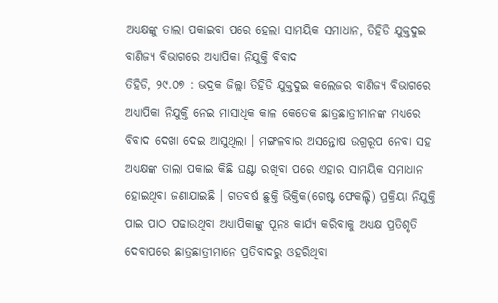ଅଧ୍ୟକ୍ଷଙ୍କୁ ତାଲା ପକାଇବା ପରେ ହେଲା ସାମୟିକ ସମାଧାନ, ତିହିଡି ଯୁକ୍ତଦୁଇ ବାଣିଜ୍ୟ ବିଭାଗରେ ଅଧ୍ୟାପିକା ନିଯୁକ୍ତି ବିବାଦ
ତିହିଡି, ୨୯.୦୭ : ଭଦ୍ରକ ଜିଲ୍ଲା ତିହିଡି ଯୁକ୍ତଦୁଇ କଲେଜର ବାଣିଜ୍ୟ ବିଭାଗରେ ଅଧ୍ୟାପିକା ନିଯୁକ୍ତି ନେଇ ମାସାଧିକ କାଳ କେତେକ ଛାତ୍ରଛାତ୍ରୀମାନଙ୍କ ମଧ୍ୟରେ ବିବାଦ ଦେଖା ଦେଇ ଆସୁଥିଲା । ମଙ୍ଗଳବାର ଅସନ୍ତୋଷ ଉଗ୍ରରୂପ ନେବା ସହ ଅଧ୍ୟକ୍ଷଙ୍କ ତାଲା ପକାଇ କିଛି ଘଣ୍ଟା ରଖିବା ପରେ ଏହାର ସାମୟିକ ସମାଧାନ ହୋଇଥିବା ଜଣାଯାଇଛି । ଗତବର୍ଷ ଛୁକ୍ତି ଭିକ୍ତିକ(ଗେଷ୍ଟ ଫେକଲ୍ଟି) ପ୍ରକ୍ରିୟା ନିଯୁକ୍ତି ପାଇ ପାଠ ପଢାଉଥିବା ଅଧ୍ୟାପିକାଙ୍କୁ ପୂନଃ କାର୍ଯ୍ୟ କରିବାକୁ ଅଧ୍ୟକ୍ଷ ପ୍ରତିଶୃତି ଦେବାପରେ ଛାତ୍ରଛାତ୍ରୀମାନେ ପ୍ରତିବାଦରୁ ଓହରିଥିବା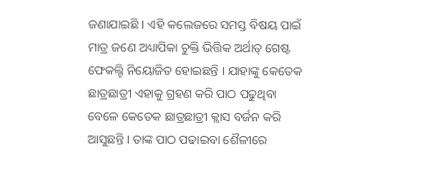ଜଣାଯାଇଛି । ଏହି କଲେଜରେ ସମସ୍ତ ବିଷୟ ପାଇଁ ମାତ୍ର ଜଣେ ଅଧ୍ୟାପିକା ଚୁକ୍ତି ଭିତ୍ତିକ ଅର୍ଥାତ୍ ଗେଷ୍ଟ ଫେକଲ୍ଟି ନିୟୋଜିତ ହୋଇଛନ୍ତି । ଯାହାଙ୍କୁ କେତେକ ଛାତ୍ରଛାତ୍ରୀ ଏହାକୁ ଗ୍ରହଣ କରି ପାଠ ପଢୁଥିବା ବେଳେ କେତେକ ଛାତ୍ରଛାତ୍ରୀ କ୍ଲାସ ବର୍ଜନ କରି ଆସୁଛନ୍ତି । ତାଙ୍କ ପାଠ ପଢାଇବା ଶୈଳୀରେ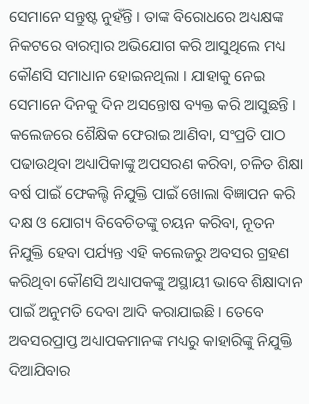ସେମାନେ ସନ୍ତୁଷ୍ଟ ନୁହଁନ୍ତି । ତାଙ୍କ ବିରୋଧରେ ଅଧ୍ୟକ୍ଷଙ୍କ ନିକଟରେ ବାରମ୍ବାର ଅଭିଯୋଗ କରି ଆସୁଥିଲେ ମଧ୍ୟ କୌଣସି ସମାଧାନ ହୋଇନଥିଲା । ଯାହାକୁ ନେଇ ସେମାନେ ଦିନକୁ ଦିନ ଅସନ୍ତୋଷ ବ୍ୟକ୍ତ କରି ଆସୁଛନ୍ତି । କଲେଜରେ ଶୈକ୍ଷିକ ଫେରାଇ ଆଣିବା, ସଂପ୍ରତି ପାଠ ପଢାଉଥିବା ଅଧ୍ୟାପିକାଙ୍କୁ ଅପସରଣ କରିବା, ଚଳିତ ଶିକ୍ଷା ବର୍ଷ ପାଇଁ ଫେକଲ୍ଟି ନିଯୁକ୍ତି ପାଇଁ ଖୋଲା ବିଜ୍ଞାପନ କରି ଦକ୍ଷ ଓ ଯୋଗ୍ୟ ବିବେଚିତଙ୍କୁ ଚୟନ କରିବା, ନୂତନ ନିଯୁକ୍ତି ହେବା ପର୍ଯ୍ୟନ୍ତ ଏହି କଲେଜରୁ ଅବସର ଗ୍ରହଣ କରିଥିବା କୌଣସି ଅଧ୍ୟାପକଙ୍କୁ ଅସ୍ଥାୟୀ ଭାବେ ଶିକ୍ଷାଦାନ ପାଇଁ ଅନୁମତି ଦେବା ଆଦି କରାଯାଇଛି । ତେବେ ଅବସରପ୍ରାପ୍ତ ଅଧ୍ୟାପକମାନଙ୍କ ମଧ୍ୟରୁ କାହାରିଙ୍କୁ ନିଯୁକ୍ତି ଦିଆଯିବାର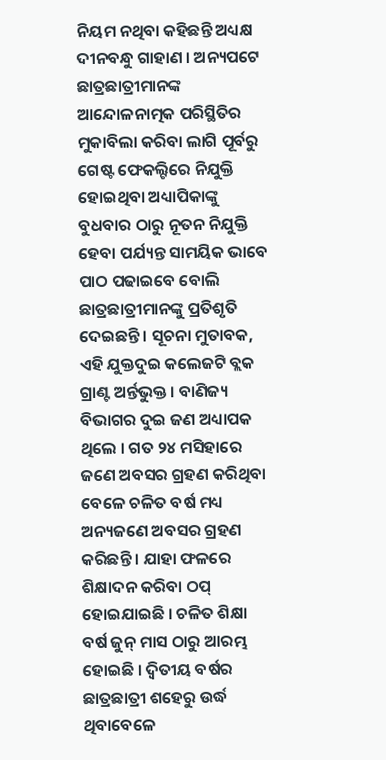ନିୟମ ନଥିବା କହିଛନ୍ତି ଅଧ୍ୟକ୍ଷ ଦୀନବନ୍ଧୁ ଗାହାଣ । ଅନ୍ୟପଟେ ଛାତ୍ରଛାତ୍ରୀମାନଙ୍କ ଆନ୍ଦୋଳନାତ୍ମକ ପରିସ୍ଥିତିର ମୁକାବିଲା କରିବା ଲାଗି ପୂର୍ବରୁ ଗେଷ୍ଟ ଫେକଲ୍ଟିରେ ନିଯୁକ୍ତି ହୋଇଥିବା ଅଧ୍ୟାପିକାଙ୍କୁ ବୁଧବାର ଠାରୁ ନୂତନ ନିଯୁକ୍ତି ହେବା ପର୍ଯ୍ୟନ୍ତ ସାମୟିକ ଭାବେ ପାଠ ପଢାଇବେ ବୋଲି ଛାତ୍ରଛାତ୍ରୀମାନଙ୍କୁ ପ୍ରତିଶୃତି ଦେଇଛନ୍ତି । ସୂଚନା ମୁତାବକ, ଏହି ଯୁକ୍ତଦୁଇ କଲେଜଟି ବ୍ଲକ ଗ୍ରାଣ୍ଟ ଅର୍ନ୍ତଭୁକ୍ତ । ବାଣିଜ୍ୟ ବିଭାଗର ଦୁଇ ଜଣ ଅଧ୍ୟାପକ ଥିଲେ । ଗତ ୨୪ ମସିହାରେ ଜଣେ ଅବସର ଗ୍ରହଣ କରିଥିବା ବେଳେ ଚଳିତ ବର୍ଷ ମଧ୍ୟ ଅନ୍ୟଜଣେ ଅବସର ଗ୍ରହଣ କରିଛନ୍ତି । ଯାହା ଫଳରେ ଶିକ୍ଷାଦନ କରିବା ଠପ୍ ହୋଇଯାଇଛି । ଚଳିତ ଶିକ୍ଷା ବର୍ଷ ଜୁନ୍ ମାସ ଠାରୁ ଆରମ୍ଭ ହୋଇଛି । ଦ୍ୱିତୀୟ ବର୍ଷର ଛାତ୍ରଛାତ୍ରୀ ଶହେରୁ ଉର୍ଦ୍ଧ ଥିବାବେଳେ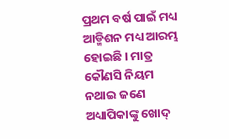ପ୍ରଥମ ବର୍ଷ ପାଇଁ ମଧ୍ୟ ଆଡ୍ମିଶନ ମଧ୍ୟ ଆରମ୍ଭ ହୋଇଛି । ମାତ୍ର କୌଣସି ନିୟମ ନଥାଇ ଜଣେ ଅଧ୍ୟାପିକାଙ୍କୁ ଖୋଦ୍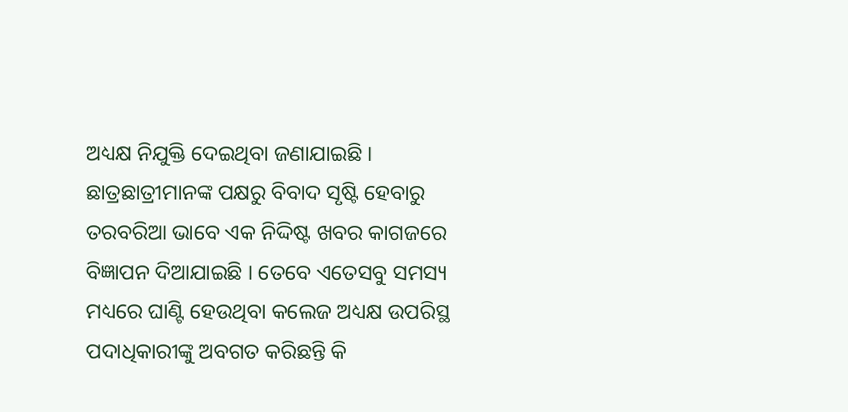ଅଧ୍ୟକ୍ଷ ନିଯୁକ୍ତି ଦେଇଥିବା ଜଣାଯାଇଛି । ଛାତ୍ରଛାତ୍ରୀମାନଙ୍କ ପକ୍ଷରୁ ବିବାଦ ସୃଷ୍ଟି ହେବାରୁ ତରବରିଆ ଭାବେ ଏକ ନିଦ୍ଦିଷ୍ଟ ଖବର କାଗଜରେ ବିଜ୍ଞାପନ ଦିଆଯାଇଛି । ତେବେ ଏତେସବୁ ସମସ୍ୟ ମଧ୍ୟରେ ଘାଣ୍ଟି ହେଉଥିବା କଲେଜ ଅଧ୍ୟକ୍ଷ ଉପରିସ୍ଥ ପଦାଧିକାରୀଙ୍କୁ ଅବଗତ କରିଛନ୍ତି କି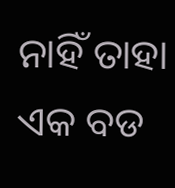ନାହିଁ ତାହା ଏକ ବଡ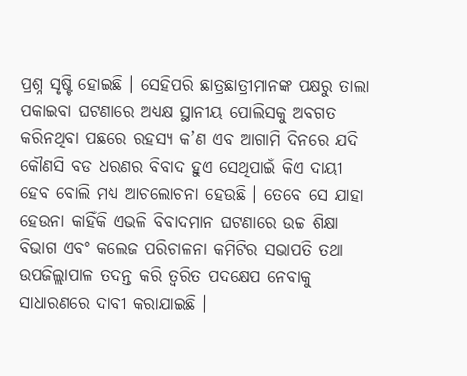ପ୍ରଶ୍ନ ସୃଷ୍ଟି ହୋଇଛି । ସେହିପରି ଛାତ୍ରଛାତ୍ରୀମାନଙ୍କ ପକ୍ଷରୁ ତାଲା ପକାଇବା ଘଟଣାରେ ଅଧ୍ୟକ୍ଷ ସ୍ଥାନୀୟ ପୋଲିସକୁ ଅବଗତ କରିନଥିବା ପଛରେ ରହସ୍ୟ କ’ଣ ଏବ ଆଗାମି ଦିନରେ ଯଦି କୌଣସି ବଡ ଧରଣର ବିବାଦ ହୁଏ ସେଥିପାଇଁ କିଏ ଦାୟୀ ହେବ ବୋଲି ମଧ୍ୟ ଆଚଲୋଚନା ହେଉଛି । ତେବେ ସେ ଯାହା ହେଉନା କାହିଁକି ଏଭଳି ବିବାଦମାନ ଘଟଣାରେ ଉଚ୍ଚ ଶିକ୍ଷା ବିଭାଗ ଏବଂ କଲେଜ ପରିଚାଳନା କମିଟିର ସଭାପତି ତଥା ଉପଜିଲ୍ଲାପାଳ ତଦନ୍ତ କରି ତ୍ୱରିତ ପଦକ୍ଷେପ ନେବାକୁ ସାଧାରଣରେ ଦାବୀ କରାଯାଇଛି ।